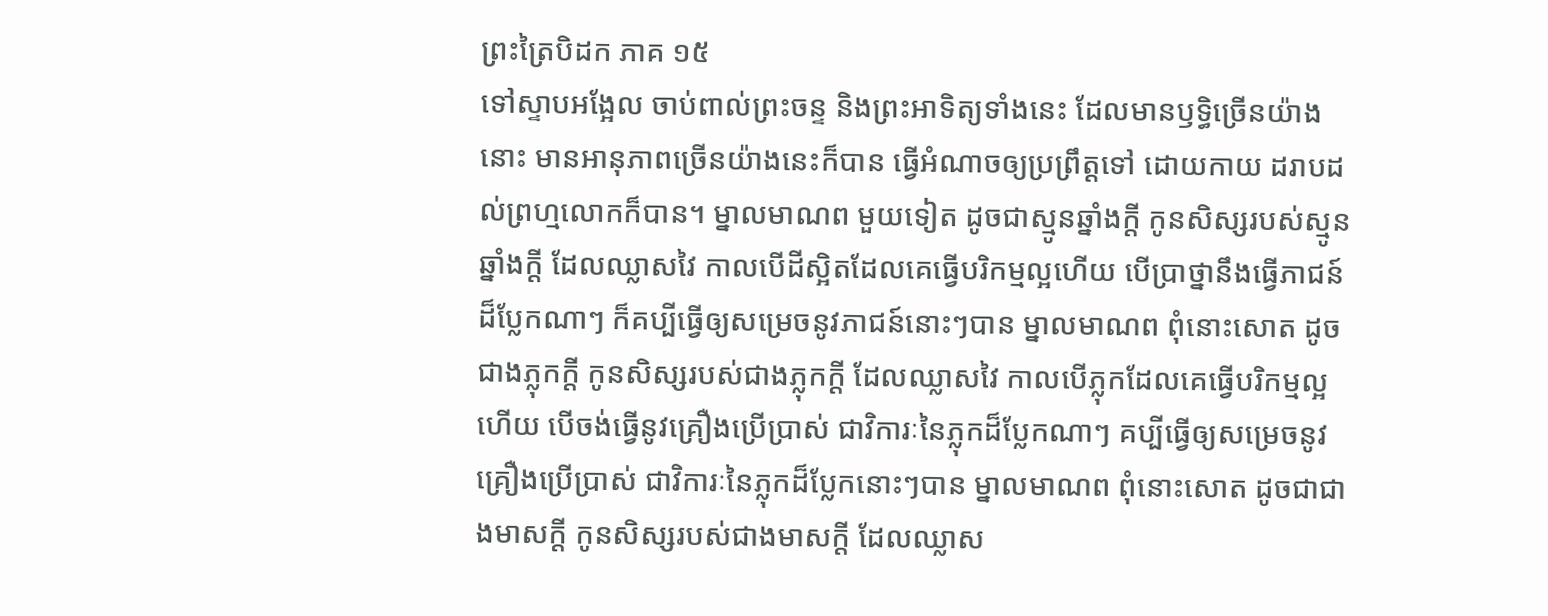ព្រះត្រៃបិដក ភាគ ១៥
ទៅស្ទាបអង្អែល ចាប់ពាល់ព្រះចន្ទ និងព្រះអាទិត្យទាំងនេះ ដែលមានឫទ្ធិច្រើនយ៉ាងនោះ មានអានុភាពច្រើនយ៉ាងនេះក៏បាន ធ្វើអំណាចឲ្យប្រព្រឹត្តទៅ ដោយកាយ ដរាបដល់ព្រហ្មលោកក៏បាន។ ម្នាលមាណព មួយទៀត ដូចជាស្មូនឆ្នាំងក្តី កូនសិស្សរបស់ស្មូនឆ្នាំងក្តី ដែលឈ្លាសវៃ កាលបើដីស្អិតដែលគេធ្វើបរិកម្មល្អហើយ បើប្រាថ្នានឹងធ្វើភាជន៍ដ៏ប្លែកណាៗ ក៏គប្បីធ្វើឲ្យសម្រេចនូវភាជន៍នោះៗបាន ម្នាលមាណព ពុំនោះសោត ដូចជាងភ្លុកក្តី កូនសិស្សរបស់ជាងភ្លុកក្តី ដែលឈ្លាសវៃ កាលបើភ្លុកដែលគេធ្វើបរិកម្មល្អហើយ បើចង់ធ្វើនូវគ្រឿងប្រើប្រាស់ ជាវិការៈនៃភ្លុកដ៏ប្លែកណាៗ គប្បីធ្វើឲ្យសម្រេចនូវគ្រឿងប្រើប្រាស់ ជាវិការៈនៃភ្លុកដ៏ប្លែកនោះៗបាន ម្នាលមាណព ពុំនោះសោត ដូចជាជាងមាសក្តី កូនសិស្សរបស់ជាងមាសក្តី ដែលឈ្លាស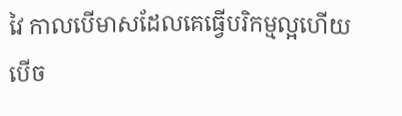វៃ កាលបើមាសដែលគេធ្វើបរិកម្មល្អហើយ បើច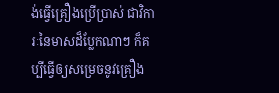ង់ធ្វើគ្រឿងប្រើប្រាស់ ជាវិការៈនៃមាសដ៏ប្លែកណាៗ ក៏គប្បីធ្វើឲ្យសម្រេចនូវគ្រឿង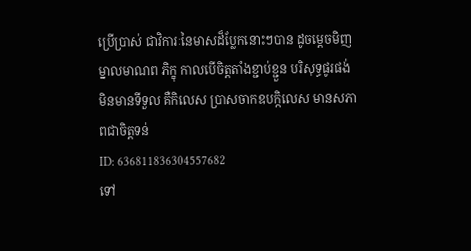ប្រើប្រាស់ ជាវិការៈនៃមាសដ៏ប្លែកនោះៗបាន ដូចម្តេចមិញ ម្នាលមាណព ភិក្ខុ កាលបើចិត្តតាំងខ្ជាប់ខ្ជួន បរិសុទ្ធផូរផង់ មិនមានទីទួល គឺកិលេស ប្រាសចាកឧបក្កិលេស មានសភាពជាចិត្តទន់
ID: 636811836304557682
ទៅ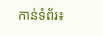កាន់ទំព័រ៖